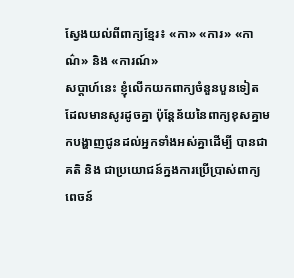ស្វែងយល់ពីពាក្យខ្មែរ៖ «កា» «ការ» «កាណ៌» និង «ការណ៍»
សប្ដាហ៍នេះ ខ្ញុំលើកយកពាក្យចំនួនបួនទៀត ដែលមានសូរដូចគ្នា ប៉ុន្តែន័យនៃពាក្យខុសគ្នាមកបង្ហាញជូនដល់អ្នកទាំងអស់គ្នាដើម្បី បានជាគតិ និង ជាប្រយោជន៍ក្នងការប្រើប្រាស់ពាក្យពេចន៍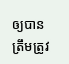ឲ្យបានត្រឹមត្រូវ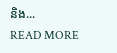និង...
READ MORE